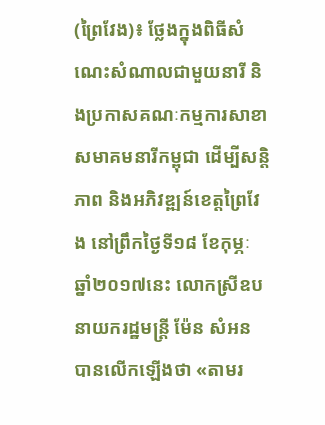(ព្រៃវែង)៖ ថ្លែងក្នុងពិធីសំណេះសំណាលជាមួយនារី និងប្រកាសគណៈកម្មការសាខាសមាគមនារីកម្ពុជា ដើម្បីសន្តិភាព និងអភិវឌ្ឍន៍ខេត្តព្រៃវែង នៅព្រឹកថ្ងៃទី១៨ ខែកុម្ភៈ ឆ្នាំ២០១៧នេះ លោកស្រីឧបនាយករដ្ឋមន្ដ្រី ម៉ែន សំអន បានលើកឡើងថា «តាមរ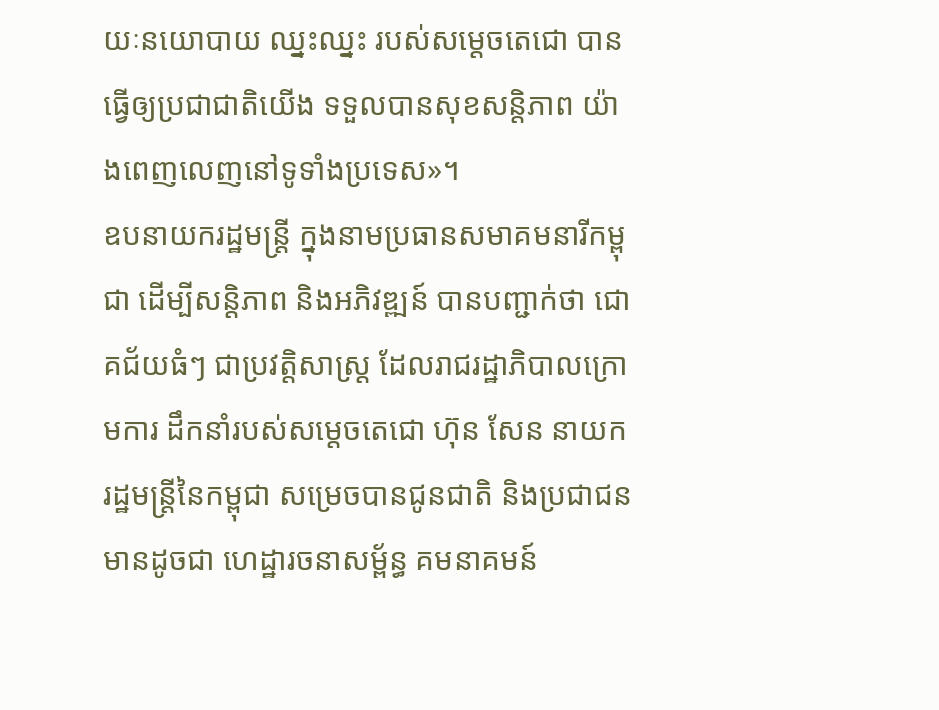យៈនយោបាយ ឈ្នះឈ្នះ របស់សម្តេចតេជោ បានធ្វើឲ្យប្រជាជាតិយើង ទទួលបានសុខសន្តិភាព យ៉ាងពេញលេញនៅទូទាំងប្រទេស»។
ឧបនាយករដ្ឋមន្ដ្រី ក្នុងនាមប្រធានសមាគមនារីកម្ពុជា ដើម្បីសន្តិភាព និងអភិវឌ្ឍន៍ បានបញ្ជាក់ថា ជោគជ័យធំៗ ជាប្រវត្តិសាស្ត្រ ដែលរាជរដ្ឋាភិបាលក្រោមការ ដឹកនាំរបស់សម្តេចតេជោ ហ៊ុន សែន នាយករដ្ឋមន្ដ្រីនៃកម្ពុជា សម្រេចបានជូនជាតិ និងប្រជាជន មានដូចជា ហេដ្ឋារចនាសម្ព័ន្ធ គមនាគមន៍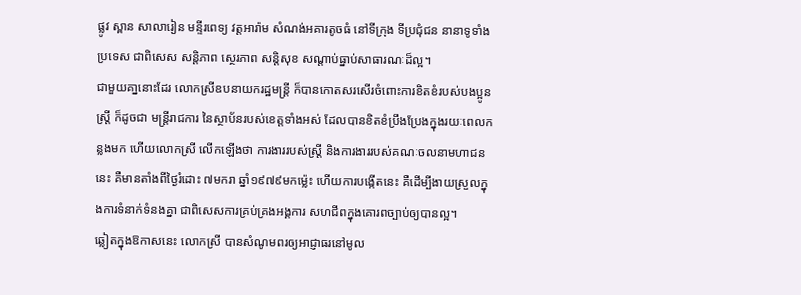ផ្លូវ ស្ពាន សាលារៀន មន្ទីរពេទ្យ វត្តអារ៉ាម សំណង់អគារតូចធំ នៅទីក្រុង ទីប្រជុំជន នានាទូទាំងប្រទេស ជាពិសេស សន្តិភាព ស្ថេរភាព សន្តិសុខ សណ្តាប់ធ្នាប់សាធារណៈដ៏ល្អ។
ជាមួយគា្ននោះដែរ លោកស្រីឧបនាយករដ្ឋមន្ដ្រី ក៏បានកោតសរសើរចំពោះការខិតខំរបស់បងប្អូនស្ត្រី ក៏ដូចជា មន្ត្រីរាជការ នៃស្ថាប័នរបស់ខេត្តទាំងអស់ ដែលបានខិតខំប្រឹងប្រែងក្នុងរយៈពេលកន្លងមក ហើយលោកស្រី លើកឡើងថា ការងាររបស់ស្ត្រី និងការងាររបស់គណៈចលនាមហាជននេះ គឺមានតាំងពីថ្ងៃរំដោះ ៧មករា ឆ្នាំ១៩៧៩មកម្ល៉េះ ហើយការបង្កើតនេះ គឺដើម្បីងាយស្រួលក្នុងការទំនាក់ទំនងគ្នា ជាពិសេសការគ្រប់គ្រងអង្គការ សហជីពក្នុងគោរពច្បាប់ឲ្យបានល្អ។
ឆ្លៀតក្នុងឱកាសនេះ លោកស្រី បានសំណូមពរឲ្យអាជ្ញាធរនៅមូល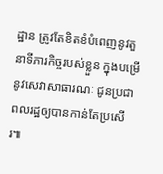ដ្ឋាន ត្រូវតែខិតខំបំពេញនូវតួនាទីភារកិច្ចរបស់ខ្លួន ក្នុងបម្រើនូវសេវាសាធារណៈ ជូនប្រជាពលរដ្ឋឲ្យបានកាន់តែប្រសើរ៕